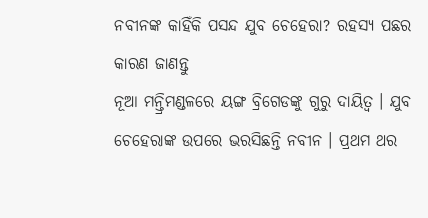ନବୀନଙ୍କ କାହିଁକି ପସନ୍ଦ ଯୁବ ଚେହେରା? ରହସ୍ୟ ପଛର କାରଣ ଜାଣନ୍ତୁ
ନୂଆ ମନ୍ତ୍ରିମଣ୍ଡଳରେ ୟଙ୍ଗ ବ୍ରିଗେଡଙ୍କୁ ଗୁରୁ ଦାୟିତ୍ୱ । ଯୁବ ଚେହେରାଙ୍କ ଉପରେ ଭରସିଛନ୍ତି ନବୀନ । ପ୍ରଥମ ଥର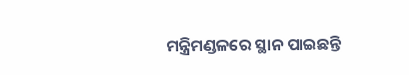ମନ୍ତ୍ରିମଣ୍ଡଳରେ ସ୍ଥାନ ପାଇଛନ୍ତି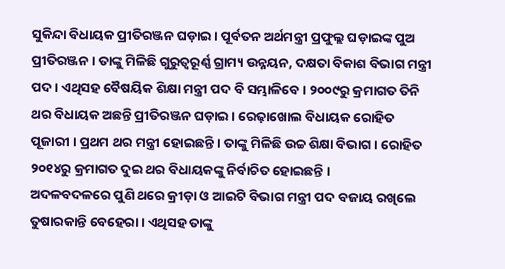ସୁକିନ୍ଦା ବିଧାୟକ ପ୍ରୀତିରଞ୍ଜନ ଘଡ଼ାଇ । ପୂର୍ବତନ ଅର୍ଥମନ୍ତ୍ରୀ ପ୍ରଫୁଲ୍ଲ ଘଡ଼ାଇଙ୍କ ପୁଅ ପ୍ରୀତିରଞ୍ଜନ । ତାଙ୍କୁ ମିଳିଛି ଗୁରୁତ୍ୱରୂର୍ଣ୍ଣ ଗ୍ରାମ୍ୟ ଉନ୍ନୟନ, ଦକ୍ଷତା ବିକାଶ ବିଭାଗ ମନ୍ତ୍ରୀ ପଦ । ଏଥିସହ ବୈଷୟିକ ଶିକ୍ଷା ମନ୍ତ୍ରୀ ପଦ ବି ସମ୍ଭାଳିବେ । ୨୦୦୯ରୁ କ୍ରମାଗତ ତିନି ଥର ବିଧାୟକ ଅଛନ୍ତି ପ୍ରୀତିରଞ୍ଜନ ଘଡ଼ାଇ । ରେଢ଼ାଖୋଲ ବିଧାୟକ ରୋହିତ ପୂଜାରୀ । ପ୍ରଥମ ଥର ମନ୍ତ୍ରୀ ହୋଇଛନ୍ତି । ତାଙ୍କୁ ମିଳିଛି ଉଚ୍ଚ ଶିକ୍ଷା ବିଭାଗ । ରୋହିତ ୨୦୧୪ରୁ କ୍ରମାଗତ ଦୁଇ ଥର ବିଧାୟକଙ୍କୁ ନିର୍ବାଚିତ ହୋଇଛନ୍ତି ।
ଅଦଳବଦଳରେ ପୁଣି ଥରେ କ୍ରୀଡ଼ା ଓ ଆଇଟି ବିଭାଗ ମନ୍ତ୍ରୀ ପଦ ବଜାୟ ରଖିଲେ ତୁଷାରକାନ୍ତି ବେହେରା । ଏଥିସହ ତାଙ୍କୁ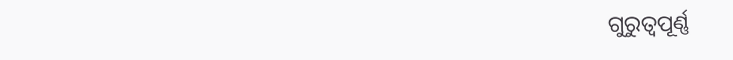ଗୁରୁତ୍ୱପୂର୍ଣ୍ଣ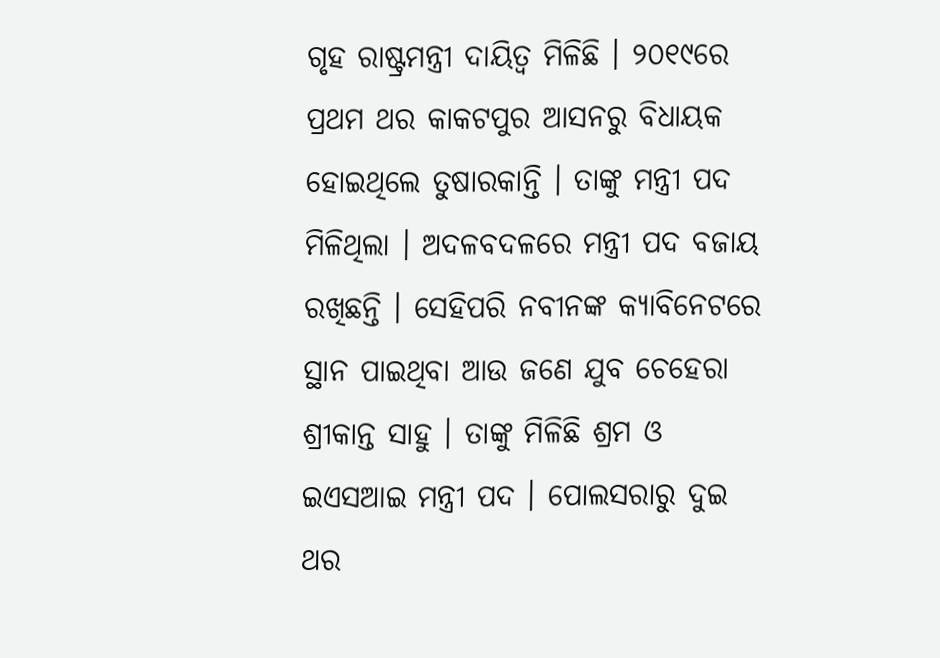ଗୃହ ରାଷ୍ଟ୍ରମନ୍ତ୍ରୀ ଦାୟିତ୍ୱ ମିଳିଛି । ୨୦୧୯ରେ ପ୍ରଥମ ଥର କାକଟପୁର ଆସନରୁ ବିଧାୟକ ହୋଇଥିଲେ ତୁଷାରକାନ୍ତି । ତାଙ୍କୁ ମନ୍ତ୍ରୀ ପଦ ମିଳିଥିଲା । ଅଦଳବଦଳରେ ମନ୍ତ୍ରୀ ପଦ ବଜାୟ ରଖିଛନ୍ତି । ସେହିପରି ନବୀନଙ୍କ କ୍ୟାବିନେଟରେ ସ୍ଥାନ ପାଇଥିବା ଆଉ ଜଣେ ଯୁବ ଚେହେରା ଶ୍ରୀକାନ୍ତ ସାହୁ । ତାଙ୍କୁ ମିଳିଛି ଶ୍ରମ ଓ ଇଏସଆଇ ମନ୍ତ୍ରୀ ପଦ । ପୋଲସରାରୁ ଦୁଇ ଥର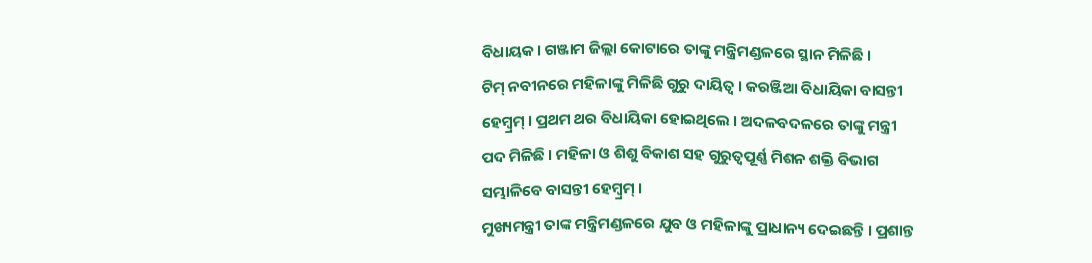ବିଧାୟକ । ଗଞ୍ଜାମ ଜିଲ୍ଲା କୋଟାରେ ତାଙ୍କୁ ମନ୍ତ୍ରିମଣ୍ଡଳରେ ସ୍ଥାନ ମିଳିଛି ।
ଟିମ୍ ନବୀନରେ ମହିଳାଙ୍କୁ ମିଳିଛି ଗୁରୁ ଦାୟିତ୍ୱ । କରଞ୍ଜିଆ ବିଧାୟିକା ବାସନ୍ତୀ ହେମ୍ବ୍ରମ୍ । ପ୍ରଥମ ଥର ବିଧାୟିକା ହୋଇଥିଲେ । ଅଦଳବଦଳରେ ତାଙ୍କୁ ମନ୍ତ୍ରୀ ପଦ ମିଳିଛି । ମହିଳା ଓ ଶିଶୁ ବିକାଶ ସହ ଗୁରୁତ୍ୱପୂର୍ଣ୍ଣ ମିଶନ ଶକ୍ତି ବିଭାଗ ସମ୍ଭାଳିବେ ବାସନ୍ତୀ ହେମ୍ବ୍ରମ୍ ।
ମୁଖ୍ୟମନ୍ତ୍ରୀ ତାଙ୍କ ମନ୍ତ୍ରିମଣ୍ଡଳରେ ଯୁବ ଓ ମହିଳାଙ୍କୁ ପ୍ରାଧାନ୍ୟ ଦେଇଛନ୍ତି । ପ୍ରଶାନ୍ତ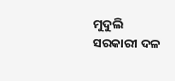ମୁଦୁଲି ସରକାରୀ ଦଳ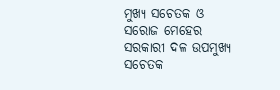ମୁଖ୍ୟ ସଚେତକ ଓ ସରୋଜ ମେହେର ସରକାରୀ ଦଳ ଉପମୁଖ୍ୟ ସଚେତକ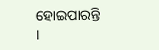ହୋଇପାରନ୍ତି ।